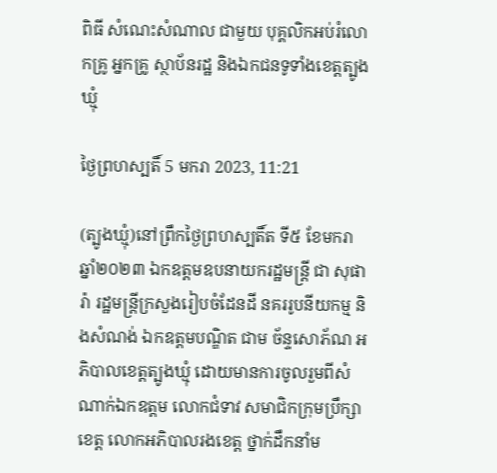ពិធី សំណេះសំណាល ជាមួយ បុគ្គលិកអប់រំលោកគ្រូ អ្នកគ្រូ ស្ថាប័នរដ្ឋ និងឯកជនទូទាំងខេត្តត្បូងឃ្មុំ

ថ្ងៃព្រហស្បតិ៍ 5 មករា 2023, 11:21

(ត្បូងឃ្មុំ)នៅព្រឹកថ្ងៃព្រហស្បតិ៍ត ទី៥ ខែមករា ឆ្នាំ២០២៣ ឯកឧត្ដមឧបនាយករដ្ឋមន្ត្រី ជា សុផារ៉ា រដ្ឋមន្រ្តីក្រសួងរៀបចំដែនដី នគររូបនីយកម្ម និងសំណង់ ឯកឧត្ដមបណ្ឌិត ជាម ច័ន្ទសោភ័ណ អភិបាលខេត្តត្បូងឃ្មុំ ដោយមានការចូលរួមពីសំណាក់ឯកឧត្តម លោកជំទាវ សមាជិកក្រុមប្រឹក្សាខេត្ត លោកអភិបាលរងខេត្ត ថ្នាក់ដឹកនាំម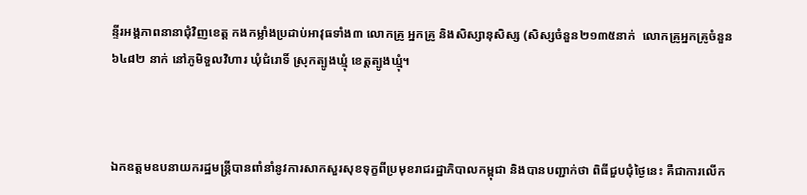ន្ទីរអង្គភាពនានាជុំវិញខេត្ត កងកម្លាំងប្រដាប់អាវុធទាំង៣ លោកគ្រូ អ្នកគ្រូ និងសិស្សានុសិស្ស (សិស្សចំនួន២១៣៥នាក់  លោកគ្រូអ្នកគ្រូចំនួន៦៤៨២ នាក់ នៅភូមិទួលវិហារ ឃុំជំរោទិ៍ ស្រុកត្បូងឃ្មុំ ខេត្តត្បូងឃ្មុំ។



ឯកឧត្ដមឧបនាយករដ្ឋមន្ត្រីបានពាំនាំនូវការសាកសួរសុខទុក្ខពីប្រមុខរាជរដ្ឋាភិបាលកម្ពុជា និងបានបញ្ជាក់ថា ពិធីជួបជុំថ្ងៃនេះ គឺជាការលើក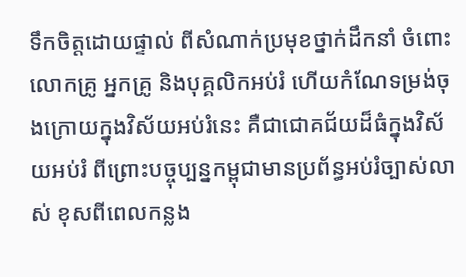ទឹកចិត្តដោយផ្ទាល់ ពីសំណាក់ប្រមុខថ្នាក់ដឹកនាំ ចំពោះលោកគ្រូ អ្នកគ្រូ និងបុគ្គលិកអប់រំ ហើយកំណែទម្រង់ចុងក្រោយក្នុងវិស័យអប់រំនេះ គឺជាជោគជ័យដ៏ធំក្នុងវិស័យអប់រំ ពីព្រោះបច្ចុប្បន្នកម្ពុជាមានប្រព័ន្ធអប់រំច្បាស់លាស់ ខុសពីពេលកន្លង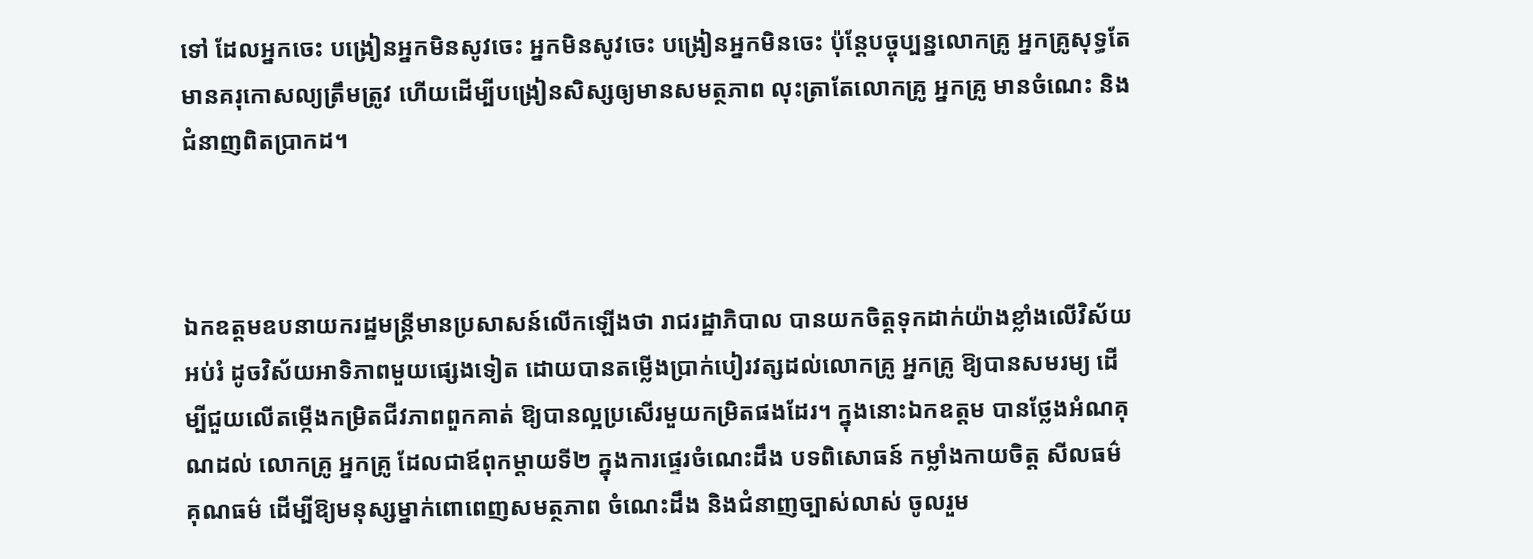ទៅ ដែលអ្នកចេះ បង្រៀនអ្នកមិនសូវចេះ អ្នកមិនសូវចេះ បង្រៀនអ្នកមិនចេះ ប៉ុន្តែបច្ចុប្បន្នលោកគ្រូ អ្នកគ្រូសុទ្ធតែមានគរុកោសល្យត្រឹមត្រូវ ហើយដើម្បីបង្រៀនសិស្សឲ្យមានសមត្ថភាព លុះត្រាតែលោកគ្រូ អ្នកគ្រូ មានចំណេះ និងជំនាញពិតប្រាកដ។



ឯកឧត្ដមឧបនាយករដ្ឋមន្ត្រីមានប្រសាសន៍លើកឡើងថា រាជរដ្ឋាភិបាល បានយកចិត្តទុកដាក់យ៉ាងខ្លាំងលើវិស័យអប់រំ ដូចវិស័យអាទិភាពមួយផ្សេងទៀត ដោយបានតម្លើងប្រាក់បៀរវត្សដល់លោកគ្រូ អ្នកគ្រូ ឱ្យបានសមរម្យ ដើម្បីជួយលើតម្កើងកម្រិតជីវភាពពួកគាត់ ឱ្យបានល្អប្រសើរមួយកម្រិតផងដែរ។ ក្នុងនោះឯកឧត្តម បានថ្លែងអំណគុណដល់ លោកគ្រូ អ្នកគ្រូ ដែលជាឪពុកម្តាយទី២ ក្នុងការផ្ទេរចំណេះដឹង បទពិសោធន៍ កម្លាំងកាយចិត្ត សីលធម៌ គុណធម៌ ដើម្បីឱ្យមនុស្សម្នាក់ពោពេញសមត្ថភាព ចំណេះដឹង និងជំនាញច្បាស់លាស់ ចូលរួម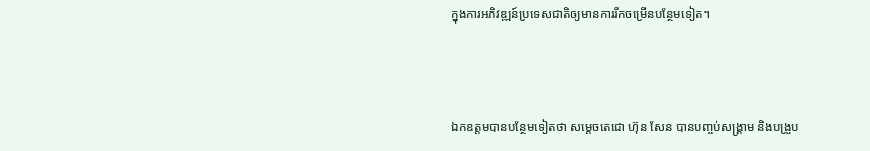ក្នុងការអភិវឌ្ឍន៍ប្រទេសជាតិឲ្យមានការរីកចម្រើនបន្ថែមទៀត។



ឯកឧត្តមបានបន្ថែមទៀតថា សម្តេចតេជោ ហ៊ុន សែន បានបញ្ចប់សង្រ្គាម និងបង្រួប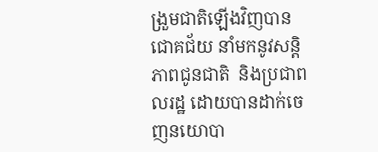ង្រួមជាតិឡើងវិញបានជោគជ័យ នាំមកនូវសន្តិភាពជូនជាតិ  និងប្រជាពលរដ្ឋ ដោយបានដាក់ចេញនយោបា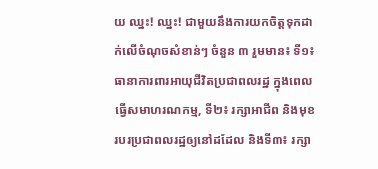យ ឈ្នះ! ឈ្នះ! ជាមួយនឹងការយកចិត្តទុកដាក់លើចំណុចសំខាន់ៗ ចំនួន ៣ រួមមាន៖ ទី១៖ ធានាការពារអាយុជីវិតប្រជាពលរដ្ឋ ក្នុងពេលធ្វើសមាហរណកម្ម, ទី២៖ រក្សាអាជីព និងមុខរបរប្រជាពលរដ្ឋឲ្យនៅដដែល និងទី៣៖ រក្សា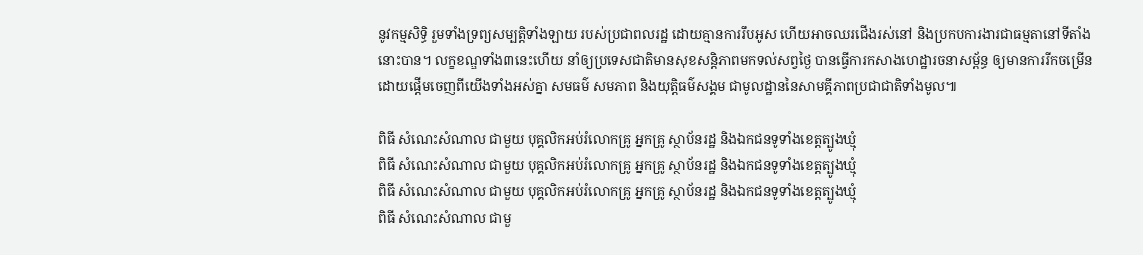នូវកម្មសិទ្ធិ រួមទាំងទ្រព្យសម្បត្តិទាំងឡាយ របស់ប្រជាពលរដ្ឋ ដោយគ្មានការរឹបអូស ហើយអាចឈរជើងរស់នៅ និងប្រកបការងារជាធម្មតានៅទីតាំងនោះបាន។ លក្ខខណ្ឌទាំង៣នេះហើយ នាំឲ្យប្រទេសជាតិមានសុខសន្តិភាពមកទល់សព្វថ្ងៃ បានធ្វើការកសាងហេដ្ឋារចនាសម្ព័ន្ធ ឲ្យមានការរីកចម្រើន ដោយផ្តើមចេញពីយើងទាំងអស់គ្នា សមធម៌ សមភាព និងយុត្តិធម៌សង្គម ជាមូលដ្ឋាននៃសាមគ្គីភាពប្រជាជាតិទាំងមូល៕

ពិធី សំណេះសំណាល ជាមួយ បុគ្គលិកអប់រំលោកគ្រូ អ្នកគ្រូ ស្ថាប័នរដ្ឋ និងឯកជនទូទាំងខេត្តត្បូងឃ្មុំ
ពិធី សំណេះសំណាល ជាមួយ បុគ្គលិកអប់រំលោកគ្រូ អ្នកគ្រូ ស្ថាប័នរដ្ឋ និងឯកជនទូទាំងខេត្តត្បូងឃ្មុំ
ពិធី សំណេះសំណាល ជាមួយ បុគ្គលិកអប់រំលោកគ្រូ អ្នកគ្រូ ស្ថាប័នរដ្ឋ និងឯកជនទូទាំងខេត្តត្បូងឃ្មុំ
ពិធី សំណេះសំណាល ជាមួ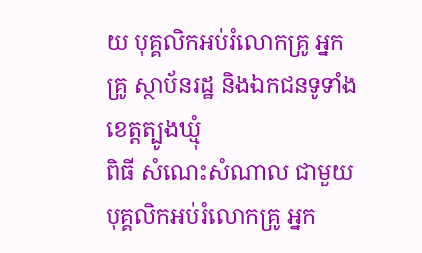យ បុគ្គលិកអប់រំលោកគ្រូ អ្នកគ្រូ ស្ថាប័នរដ្ឋ និងឯកជនទូទាំងខេត្តត្បូងឃ្មុំ
ពិធី សំណេះសំណាល ជាមួយ បុគ្គលិកអប់រំលោកគ្រូ អ្នក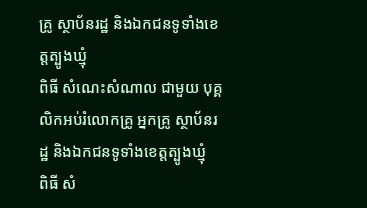គ្រូ ស្ថាប័នរដ្ឋ និងឯកជនទូទាំងខេត្តត្បូងឃ្មុំ
ពិធី សំណេះសំណាល ជាមួយ បុគ្គលិកអប់រំលោកគ្រូ អ្នកគ្រូ ស្ថាប័នរដ្ឋ និងឯកជនទូទាំងខេត្តត្បូងឃ្មុំ
ពិធី សំ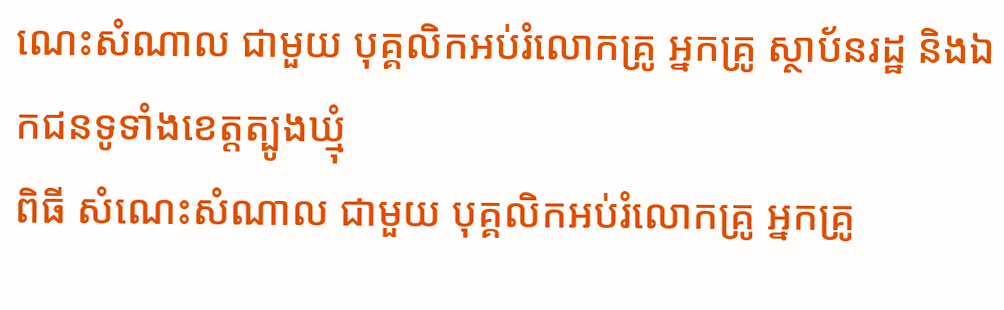ណេះសំណាល ជាមួយ បុគ្គលិកអប់រំលោកគ្រូ អ្នកគ្រូ ស្ថាប័នរដ្ឋ និងឯកជនទូទាំងខេត្តត្បូងឃ្មុំ
ពិធី សំណេះសំណាល ជាមួយ បុគ្គលិកអប់រំលោកគ្រូ អ្នកគ្រូ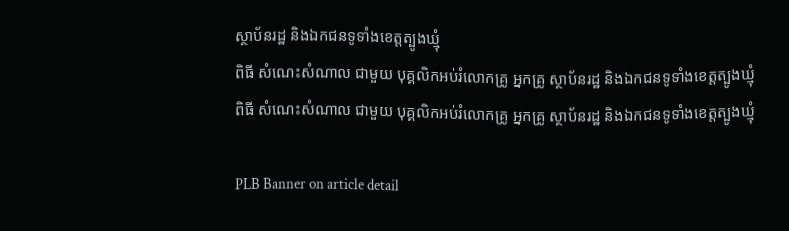ស្ថាប័នរដ្ឋ និងឯកជនទូទាំងខេត្តត្បូងឃ្មុំ
ពិធី សំណេះសំណាល ជាមួយ បុគ្គលិកអប់រំលោកគ្រូ អ្នកគ្រូ ស្ថាប័នរដ្ឋ និងឯកជនទូទាំងខេត្តត្បូងឃ្មុំ
ពិធី សំណេះសំណាល ជាមួយ បុគ្គលិកអប់រំលោកគ្រូ អ្នកគ្រូ ស្ថាប័នរដ្ឋ និងឯកជនទូទាំងខេត្តត្បូងឃ្មុំ

PLB Banner on article detail